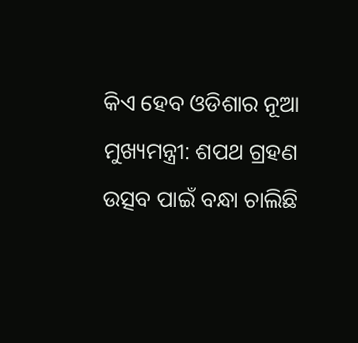କିଏ ହେବ ଓଡିଶାର ନୂଆ ମୁଖ୍ୟମନ୍ତ୍ରୀ: ଶପଥ ଗ୍ରହଣ ଉତ୍ସବ ପାଇଁ ବନ୍ଧା ଚାଲିଛି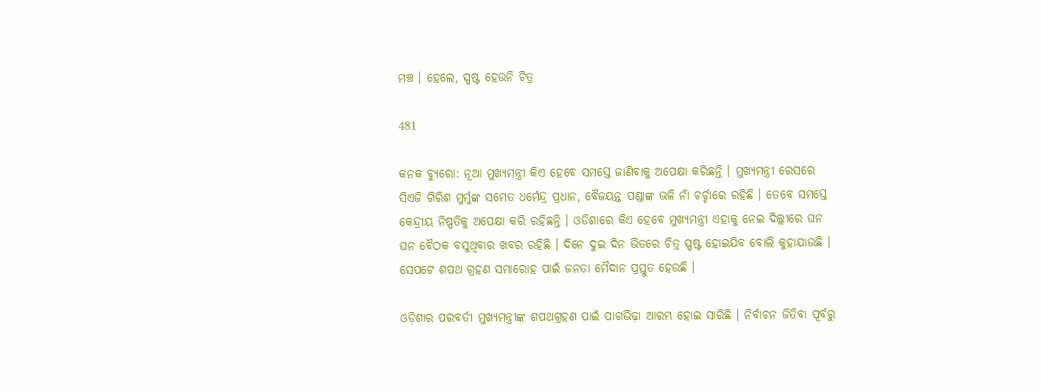ମଞ୍ଚ । ହେଲେ, ସ୍ପଷ୍ଟ ହେଉନି ଚିତ୍ର

481

କନକ ବ୍ୟୁରୋ: ନୂଆ ମୁଖ୍ୟମନ୍ତ୍ରୀ କିଏ ହେବେ ସମସ୍ତେ ଜାଣିବାକୁ ଅପେକ୍ଷା କରିଛନ୍ତି । ମୁଖ୍ୟମନ୍ତ୍ରୀ ରେସରେ ସିଏଜି ଗିରିଶ ମୁର୍ମୁଙ୍କ ସମେତ ଧର୍ମେନ୍ଦ୍ର ପ୍ରଧାନ, ବୈଜୟନ୍ତ ପଣ୍ଡାଙ୍କ ଭଳି ନାଁ ଚର୍ଚ୍ଚାରେ ରହିଛି । ତେବେ ସମସ୍ତେ କେନ୍ଦ୍ରୀୟ ନିଷ୍ପତିକୁ ଅପେକ୍ଷା କରି ରହିଛନ୍ତି । ଓଡିଶାରେ କିଏ ହେବେ ମୁଖ୍ୟମନ୍ତ୍ରୀ ଏହାକୁ ନେଇ ଦିଲ୍ଲୀରେ ଘନ ଘନ ବୈଠକ ବସୁଥିବାର ଖବର ରହିଛି । ଦିନେ ଦୁଇ ଦିନ ଭିତରେ ଚିତ୍ର ସ୍ପଷ୍ଟ ହୋଇଯିବ ବୋଲି କୁହାଯାଉଛି । ସେପଟେ ଶପଥ ଗ୍ରହଣ ସମାରୋହ ପାଇଁ ଜନତା ମୈଦାନ ପ୍ରସ୍ତୁତ ହେଉଛି ।

ଓଡ଼ିଶାର ପରବର୍ତୀ ମୁଖ୍ୟମନ୍ତ୍ରୀଙ୍କ ଶପଥଗ୍ରହଣ ପାଇଁ ପାଗଭିଢ଼ା ଆରମ୍ଭ ହୋଇ ସାରିଛି । ନିର୍ବାଚନ ଜିତିବା ପୂର୍ବରୁ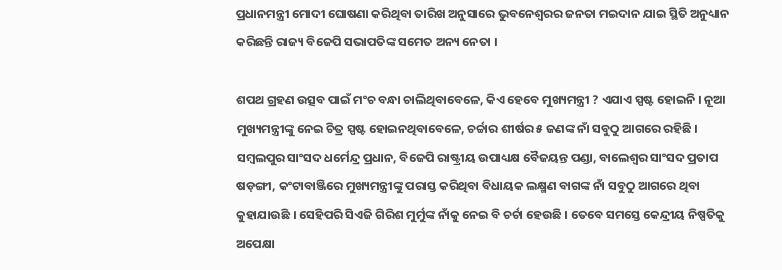ପ୍ରଧାନମନ୍ତ୍ରୀ ମୋଦୀ ଘୋଷଣା କରିଥିବା ତାରିଖ ଅନୁସାରେ ଭୁବନେଶ୍ୱରର ଜନତା ମଇଦାନ ଯାଇ ସ୍ଥିତି ଅନୁଧ୍ୟାନ କରିଛନ୍ତି ରାଜ୍ୟ ବିଜେପି ସଭାପତିଙ୍କ ସମେତ ଅନ୍ୟ ନେତା ।

ଶପଥ ଗ୍ରହଣ ଉତ୍ସବ ପାଇଁ ମଂଚ ବନ୍ଧା ଚାଲିଥିବାବେଳେ, କିଏ ହେବେ ମୁଖ୍ୟମନ୍ତ୍ରୀ ? ଏଯାଏ ସ୍ପଷ୍ଟ ହୋଇନି । ନୂଆ ମୁଖ୍ୟମନ୍ତ୍ରୀଙ୍କୁ ନେଇ ଚିତ୍ର ସ୍ପଷ୍ଟ ହୋଇନଥିବାବେଳେ, ଚର୍ଚ୍ଚାର ଶୀର୍ଷର ୫ ଜଣଙ୍କ ନାଁ ସବୁଠୁ ଆଗରେ ରହିଛି । ସମ୍ବଲପୁର ସାଂସଦ ଧର୍ମେନ୍ଦ୍ର ପ୍ରଧାନ, ବିଜେପି ରାଷ୍ଟ୍ରୀୟ ଉପାଧ୍ୟକ୍ଷ ବୈଜୟନ୍ତ ପଣ୍ଡା, ବାଲେଶ୍ୱର ସାଂସଦ ପ୍ରତାପ ଷଡ଼ଙ୍ଗୀ, କଂଟାବାଞ୍ଜିରେ ମୁଖ୍ୟମନ୍ତ୍ରୀଙ୍କୁ ପରାସ୍ତ କରିଥିବା ବିଧାୟକ ଲକ୍ଷ୍ମଣ ବାଗଙ୍କ ନାଁ ସବୁଠୁ ଆଗରେ ଥିବା କୁହାଯାଉଛି । ସେହିପରି ସିଏଜି ଗିରିଶ ମୁର୍ମୁଙ୍କ ନାଁକୁ ନେଇ ବି ଚର୍ଚା ହେଉଛି । ତେବେ ସମସ୍ତେ କେନ୍ଦ୍ରୀୟ ନିଷ୍ପତିକୁ ଅପେକ୍ଷା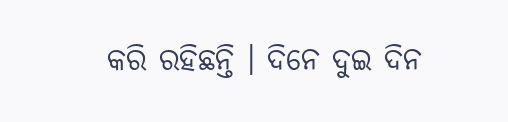କରି ରହିଛନ୍ତି । ଦିନେ ଦୁଇ ଦିନ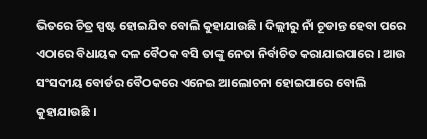ଭିତରେ ଚିତ୍ର ସ୍ପଷ୍ଟ ହୋଇଯିବ ବୋଲି କୁହାଯାଉଛି । ଦିଲ୍ଲୀରୁ ନାଁ ଚୂଡାନ୍ତ ହେବା ପରେ ଏଠାରେ ବିଧାୟକ ଦଳ ବୈଠକ ବସି ତାଙ୍କୁ ନେତା ନିର୍ବାଚିତ କରାଯାଇପାରେ । ଆଉ ସଂସଦୀୟ ବୋର୍ଡର ବୈଠକରେ ଏନେଇ ଆଲୋଚନା ହୋଇପାରେ ବୋଲି କୁହାଯାଉଛି ।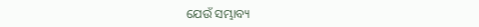ଯେଉଁ ସମ୍ଭାବ୍ୟ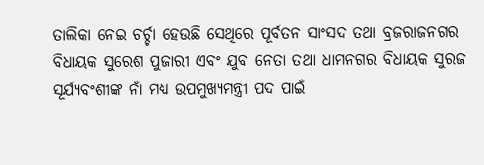ତାଲିକା ନେଇ ଚର୍ଚ୍ଚା ହେଉଛି ସେଥିରେ ପୂର୍ବତନ ସାଂସଦ ତଥା ବ୍ରଜରାଜନଗର ବିଧାୟକ ସୁରେଶ ପୁଜାରୀ ଏବଂ ଯୁବ ନେତା ତଥା ଧାମନଗର ବିଧାୟକ ସୁରଜ ସୂର୍ଯ୍ୟବଂଶୀଙ୍କ ନାଁ ମଧ୍ୟ ଉପମୁଖ୍ୟମନ୍ତ୍ରୀ ପଦ ପାଇଁ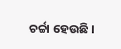ଚର୍ଚ୍ଚା ହେଉଛି ।